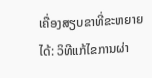ເຄື່ອງສຽບຂາທີ່ຂະຫຍາຍໄດ້: ວິທີແກ້ໄຂການຜ່າ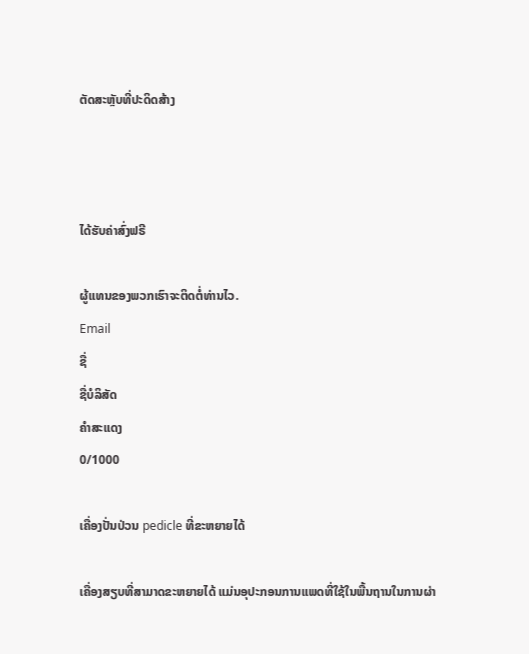ຕັດສະຫຼັບທີ່ປະດິດສ້າງ



ໄດ້ຮັບຄ່າສົ່ງຟຣີ

ຜູ້ແທນຂອງພວກເຮົາຈະຕິດຕໍ່ທ່ານໄວ.
Email
ຊື່
ຊື່ບໍລິສັດ
ຄຳສະແດງ
0/1000

ເຄື່ອງປັ່ນປ່ວນ pedicle ທີ່ຂະຫຍາຍໄດ້

ເຄື່ອງສຽບທີ່ສາມາດຂະຫຍາຍໄດ້ ແມ່ນອຸປະກອນການແພດທີ່ໃຊ້ໃນພື້ນຖານໃນການຜ່າ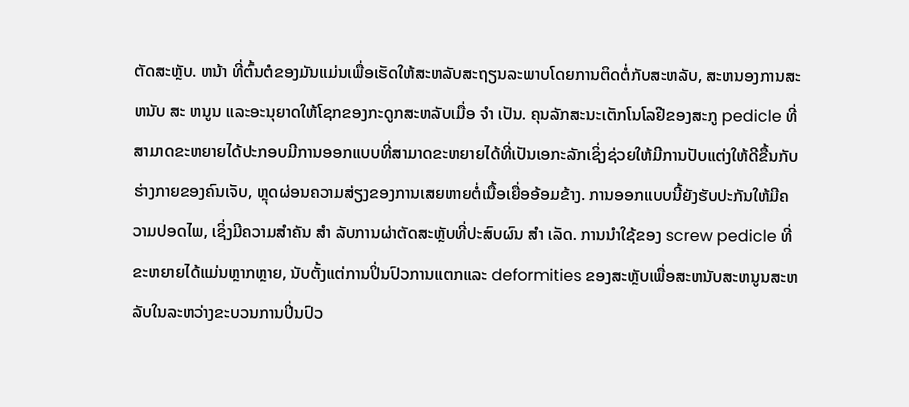ຕັດສະຫຼັບ. ຫນ້າ ທີ່ຕົ້ນຕໍຂອງມັນແມ່ນເພື່ອເຮັດໃຫ້ສະຫລັບສະຖຽນລະພາບໂດຍການຕິດຕໍ່ກັບສະຫລັບ, ສະຫນອງການສະ ຫນັບ ສະ ຫນູນ ແລະອະນຸຍາດໃຫ້ໂຊກຂອງກະດູກສະຫລັບເມື່ອ ຈໍາ ເປັນ. ຄຸນລັກສະນະເຕັກໂນໂລຢີຂອງສະກູ pedicle ທີ່ສາມາດຂະຫຍາຍໄດ້ປະກອບມີການອອກແບບທີ່ສາມາດຂະຫຍາຍໄດ້ທີ່ເປັນເອກະລັກເຊິ່ງຊ່ວຍໃຫ້ມີການປັບແຕ່ງໃຫ້ດີຂື້ນກັບຮ່າງກາຍຂອງຄົນເຈັບ, ຫຼຸດຜ່ອນຄວາມສ່ຽງຂອງການເສຍຫາຍຕໍ່ເນື້ອເຍື່ອອ້ອມຂ້າງ. ການອອກແບບນີ້ຍັງຮັບປະກັນໃຫ້ມີຄວາມປອດໄພ, ເຊິ່ງມີຄວາມສໍາຄັນ ສໍາ ລັບການຜ່າຕັດສະຫຼັບທີ່ປະສົບຜົນ ສໍາ ເລັດ. ການນໍາໃຊ້ຂອງ screw pedicle ທີ່ຂະຫຍາຍໄດ້ແມ່ນຫຼາກຫຼາຍ, ນັບຕັ້ງແຕ່ການປິ່ນປົວການແຕກແລະ deformities ຂອງສະຫຼັບເພື່ອສະຫນັບສະຫນູນສະຫລັບໃນລະຫວ່າງຂະບວນການປິ່ນປົວ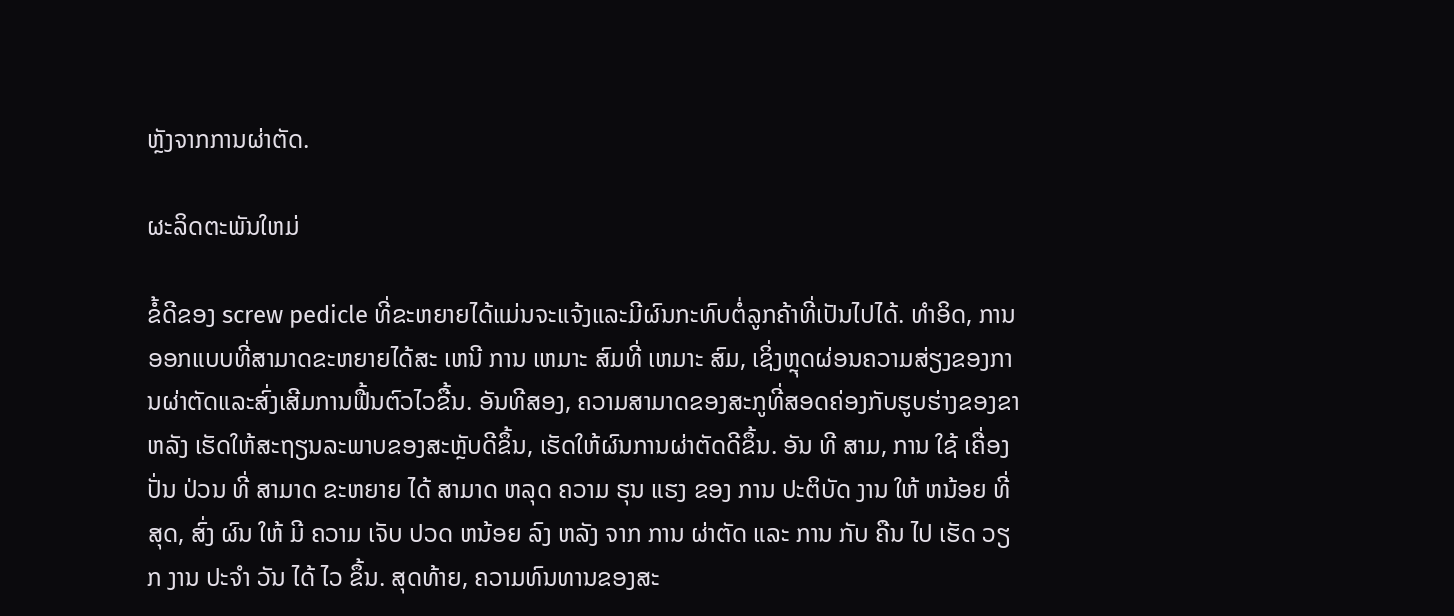ຫຼັງຈາກການຜ່າຕັດ.

ຜະລິດຕະພັນໃຫມ່

ຂໍ້ດີຂອງ screw pedicle ທີ່ຂະຫຍາຍໄດ້ແມ່ນຈະແຈ້ງແລະມີຜົນກະທົບຕໍ່ລູກຄ້າທີ່ເປັນໄປໄດ້. ທໍາອິດ, ການອອກແບບທີ່ສາມາດຂະຫຍາຍໄດ້ສະ ເຫນີ ການ ເຫມາະ ສົມທີ່ ເຫມາະ ສົມ, ເຊິ່ງຫຼຸດຜ່ອນຄວາມສ່ຽງຂອງການຜ່າຕັດແລະສົ່ງເສີມການຟື້ນຕົວໄວຂື້ນ. ອັນທີສອງ, ຄວາມສາມາດຂອງສະກູທີ່ສອດຄ່ອງກັບຮູບຮ່າງຂອງຂາຫລັງ ເຮັດໃຫ້ສະຖຽນລະພາບຂອງສະຫຼັບດີຂຶ້ນ, ເຮັດໃຫ້ຜົນການຜ່າຕັດດີຂຶ້ນ. ອັນ ທີ ສາມ, ການ ໃຊ້ ເຄື່ອງ ປັ່ນ ປ່ວນ ທີ່ ສາມາດ ຂະຫຍາຍ ໄດ້ ສາມາດ ຫລຸດ ຄວາມ ຮຸນ ແຮງ ຂອງ ການ ປະຕິບັດ ງານ ໃຫ້ ຫນ້ອຍ ທີ່ ສຸດ, ສົ່ງ ຜົນ ໃຫ້ ມີ ຄວາມ ເຈັບ ປວດ ຫນ້ອຍ ລົງ ຫລັງ ຈາກ ການ ຜ່າຕັດ ແລະ ການ ກັບ ຄືນ ໄປ ເຮັດ ວຽກ ງານ ປະຈໍາ ວັນ ໄດ້ ໄວ ຂຶ້ນ. ສຸດທ້າຍ, ຄວາມທົນທານຂອງສະ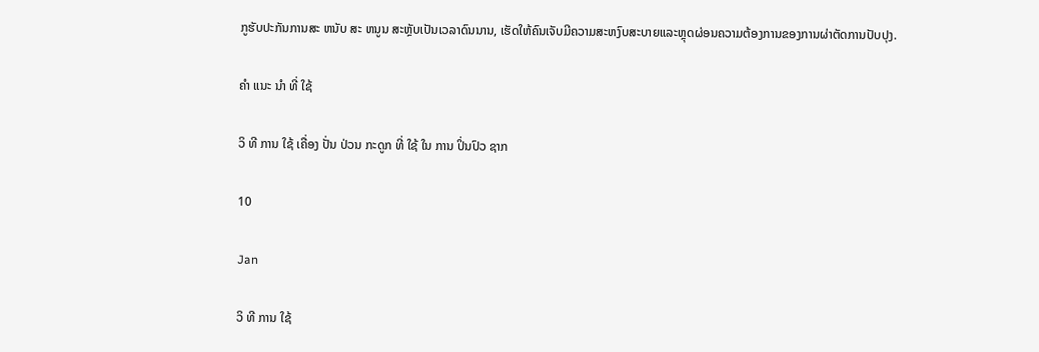ກູຮັບປະກັນການສະ ຫນັບ ສະ ຫນູນ ສະຫຼັບເປັນເວລາດົນນານ, ເຮັດໃຫ້ຄົນເຈັບມີຄວາມສະຫງົບສະບາຍແລະຫຼຸດຜ່ອນຄວາມຕ້ອງການຂອງການຜ່າຕັດການປັບປຸງ.

ຄໍາ ແນະ ນໍາ ທີ່ ໃຊ້

ວິ ທີ ການ ໃຊ້ ເຄື່ອງ ປັ່ນ ປ່ວນ ກະດູກ ທີ່ ໃຊ້ ໃນ ການ ປິ່ນປົວ ຊາກ

10

Jan

ວິ ທີ ການ ໃຊ້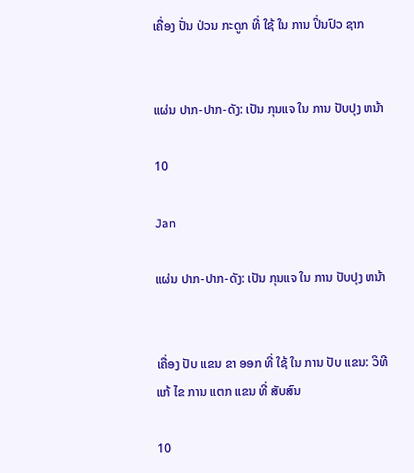ເຄື່ອງ ປັ່ນ ປ່ວນ ກະດູກ ທີ່ ໃຊ້ ໃນ ການ ປິ່ນປົວ ຊາກ


ແຜ່ນ ປາກ-ປາກ-ດັງ: ເປັນ ກຸນແຈ ໃນ ການ ປັບປຸງ ຫນ້າ

10

Jan

ແຜ່ນ ປາກ-ປາກ-ດັງ: ເປັນ ກຸນແຈ ໃນ ການ ປັບປຸງ ຫນ້າ


ເຄື່ອງ ປັບ ແຂນ ຂາ ອອກ ທີ່ ໃຊ້ ໃນ ການ ປັບ ແຂນ: ວິທີ ແກ້ ໄຂ ການ ແຕກ ແຂນ ທີ່ ສັບສົນ

10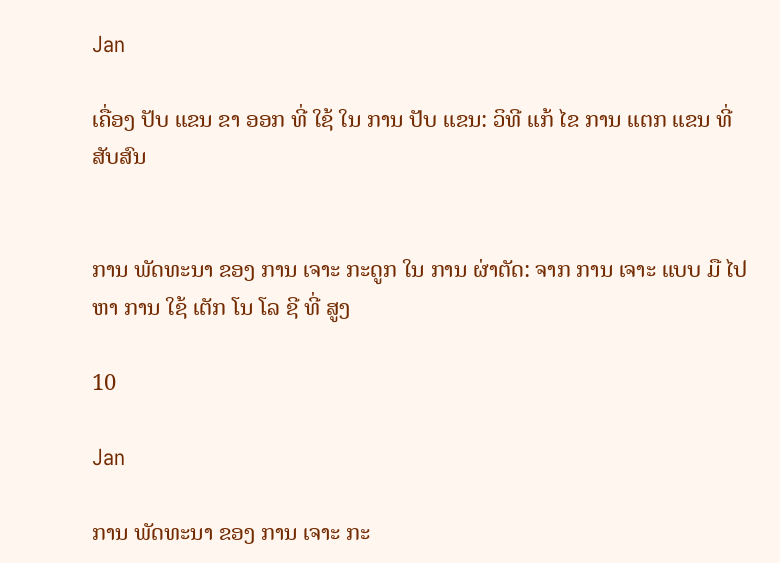Jan

ເຄື່ອງ ປັບ ແຂນ ຂາ ອອກ ທີ່ ໃຊ້ ໃນ ການ ປັບ ແຂນ: ວິທີ ແກ້ ໄຂ ການ ແຕກ ແຂນ ທີ່ ສັບສົນ


ການ ພັດທະນາ ຂອງ ການ ເຈາະ ກະດູກ ໃນ ການ ຜ່າຕັດ: ຈາກ ການ ເຈາະ ແບບ ມື ໄປ ຫາ ການ ໃຊ້ ເຕັກ ໂນ ໂລ ຊີ ທີ່ ສູງ

10

Jan

ການ ພັດທະນາ ຂອງ ການ ເຈາະ ກະ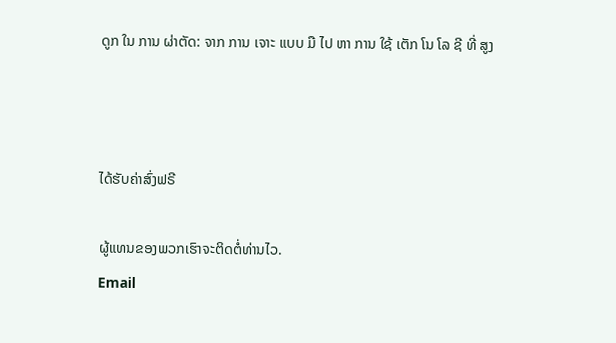ດູກ ໃນ ການ ຜ່າຕັດ: ຈາກ ການ ເຈາະ ແບບ ມື ໄປ ຫາ ການ ໃຊ້ ເຕັກ ໂນ ໂລ ຊີ ທີ່ ສູງ



ໄດ້ຮັບຄ່າສົ່ງຟຣີ

ຜູ້ແທນຂອງພວກເຮົາຈະຕິດຕໍ່ທ່ານໄວ.
Email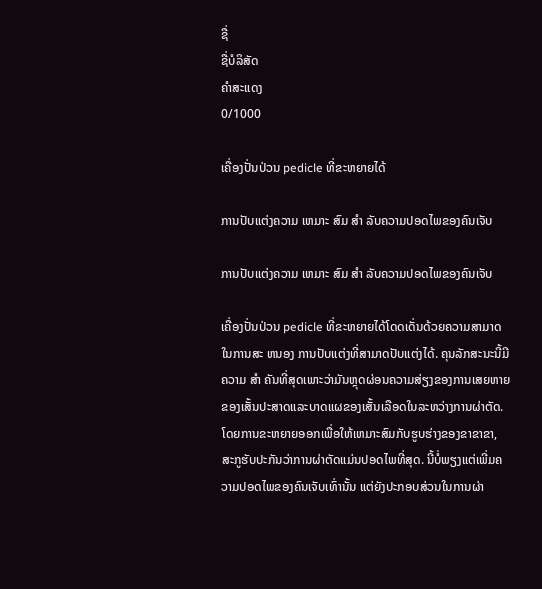ຊື່
ຊື່ບໍລິສັດ
ຄຳສະແດງ
0/1000

ເຄື່ອງປັ່ນປ່ວນ pedicle ທີ່ຂະຫຍາຍໄດ້

ການປັບແຕ່ງຄວາມ ເຫມາະ ສົມ ສໍາ ລັບຄວາມປອດໄພຂອງຄົນເຈັບ

ການປັບແຕ່ງຄວາມ ເຫມາະ ສົມ ສໍາ ລັບຄວາມປອດໄພຂອງຄົນເຈັບ

ເຄື່ອງປັ່ນປ່ວນ pedicle ທີ່ຂະຫຍາຍໄດ້ໂດດເດັ່ນດ້ວຍຄວາມສາມາດໃນການສະ ຫນອງ ການປັບແຕ່ງທີ່ສາມາດປັບແຕ່ງໄດ້. ຄຸນລັກສະນະນີ້ມີຄວາມ ສໍາ ຄັນທີ່ສຸດເພາະວ່າມັນຫຼຸດຜ່ອນຄວາມສ່ຽງຂອງການເສຍຫາຍຂອງເສັ້ນປະສາດແລະບາດແຜຂອງເສັ້ນເລືອດໃນລະຫວ່າງການຜ່າຕັດ. ໂດຍການຂະຫຍາຍອອກເພື່ອໃຫ້ເຫມາະສົມກັບຮູບຮ່າງຂອງຂາຂາຂາ, ສະກູຮັບປະກັນວ່າການຜ່າຕັດແມ່ນປອດໄພທີ່ສຸດ. ນີ້ບໍ່ພຽງແຕ່ເພີ່ມຄວາມປອດໄພຂອງຄົນເຈັບເທົ່ານັ້ນ ແຕ່ຍັງປະກອບສ່ວນໃນການຜ່າ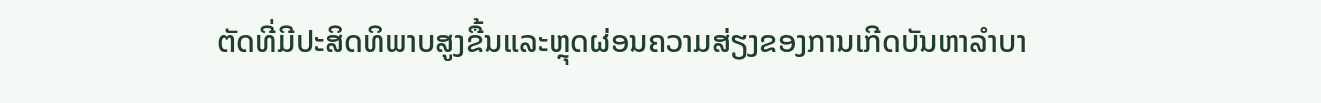ຕັດທີ່ມີປະສິດທິພາບສູງຂື້ນແລະຫຼຸດຜ່ອນຄວາມສ່ຽງຂອງການເກີດບັນຫາລໍາບາ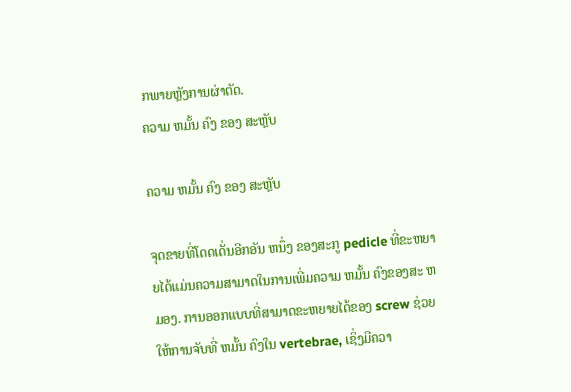ກພາຍຫຼັງການຜ່າຕັດ.
ຄວາມ ຫມັ້ນ ຄົງ ຂອງ ສະຫຼັບ

ຄວາມ ຫມັ້ນ ຄົງ ຂອງ ສະຫຼັບ

ຈຸດຂາຍທີ່ໂດດເດັ່ນອີກອັນ ຫນຶ່ງ ຂອງສະກູ pedicle ທີ່ຂະຫຍາຍໄດ້ແມ່ນຄວາມສາມາດໃນການເພີ່ມຄວາມ ຫມັ້ນ ຄົງຂອງສະ ຫມອງ. ການອອກແບບທີ່ສາມາດຂະຫຍາຍໄດ້ຂອງ screw ຊ່ວຍໃຫ້ການຈັບທີ່ ຫມັ້ນ ຄົງໃນ vertebrae, ເຊິ່ງມີຄວາ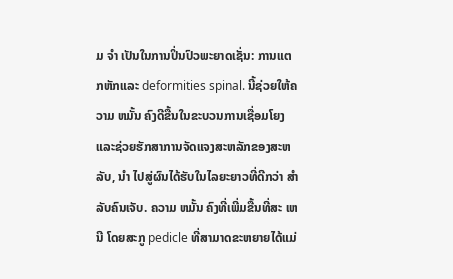ມ ຈໍາ ເປັນໃນການປິ່ນປົວພະຍາດເຊັ່ນ: ການແຕກຫັກແລະ deformities spinal. ນີ້ຊ່ວຍໃຫ້ຄວາມ ຫມັ້ນ ຄົງດີຂື້ນໃນຂະບວນການເຊື່ອມໂຍງແລະຊ່ວຍຮັກສາການຈັດແຈງສະຫລັກຂອງສະຫລັບ, ນໍາ ໄປສູ່ຜົນໄດ້ຮັບໃນໄລຍະຍາວທີ່ດີກວ່າ ສໍາ ລັບຄົນເຈັບ. ຄວາມ ຫມັ້ນ ຄົງທີ່ເພີ່ມຂື້ນທີ່ສະ ເຫນີ ໂດຍສະກູ pedicle ທີ່ສາມາດຂະຫຍາຍໄດ້ແມ່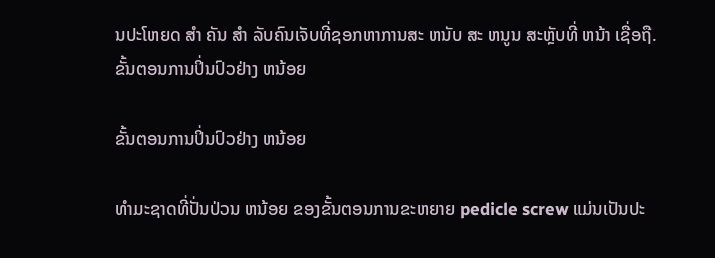ນປະໂຫຍດ ສໍາ ຄັນ ສໍາ ລັບຄົນເຈັບທີ່ຊອກຫາການສະ ຫນັບ ສະ ຫນູນ ສະຫຼັບທີ່ ຫນ້າ ເຊື່ອຖື.
ຂັ້ນຕອນການປິ່ນປົວຢ່າງ ຫນ້ອຍ

ຂັ້ນຕອນການປິ່ນປົວຢ່າງ ຫນ້ອຍ

ທໍາມະຊາດທີ່ປັ່ນປ່ວນ ຫນ້ອຍ ຂອງຂັ້ນຕອນການຂະຫຍາຍ pedicle screw ແມ່ນເປັນປະ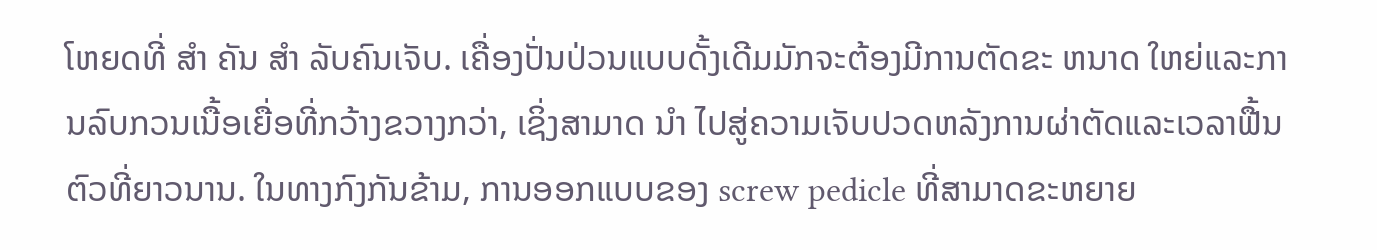ໂຫຍດທີ່ ສໍາ ຄັນ ສໍາ ລັບຄົນເຈັບ. ເຄື່ອງປັ່ນປ່ວນແບບດັ້ງເດີມມັກຈະຕ້ອງມີການຕັດຂະ ຫນາດ ໃຫຍ່ແລະການລົບກວນເນື້ອເຍື່ອທີ່ກວ້າງຂວາງກວ່າ, ເຊິ່ງສາມາດ ນໍາ ໄປສູ່ຄວາມເຈັບປວດຫລັງການຜ່າຕັດແລະເວລາຟື້ນຕົວທີ່ຍາວນານ. ໃນທາງກົງກັນຂ້າມ, ການອອກແບບຂອງ screw pedicle ທີ່ສາມາດຂະຫຍາຍ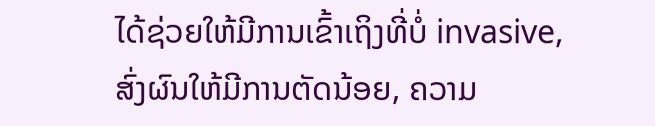ໄດ້ຊ່ວຍໃຫ້ມີການເຂົ້າເຖິງທີ່ບໍ່ invasive, ສົ່ງຜົນໃຫ້ມີການຕັດນ້ອຍ, ຄວາມ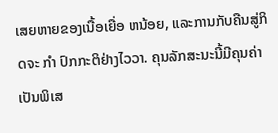ເສຍຫາຍຂອງເນື້ອເຍື່ອ ຫນ້ອຍ, ແລະການກັບຄືນສູ່ກິດຈະ ກໍາ ປົກກະຕິຢ່າງໄວວາ. ຄຸນລັກສະນະນີ້ມີຄຸນຄ່າເປັນພິເສ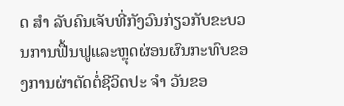ດ ສໍາ ລັບຄົນເຈັບທີ່ກັງວົນກ່ຽວກັບຂະບວນການຟື້ນຟູແລະຫຼຸດຜ່ອນຜົນກະທົບຂອງການຜ່າຕັດຕໍ່ຊີວິດປະ ຈໍາ ວັນຂອ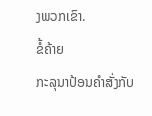ງພວກເຂົາ.
ຂໍ້ຄ້າຍ
ກະລຸນາປ້ອນຄຳສັ່ງກັບ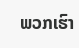ພວກເຮົາ